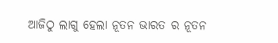ଆଜିଠୁ ଲାଗୁ ହେଲା ନୂତନ ଭାରତ ର ନୂତନ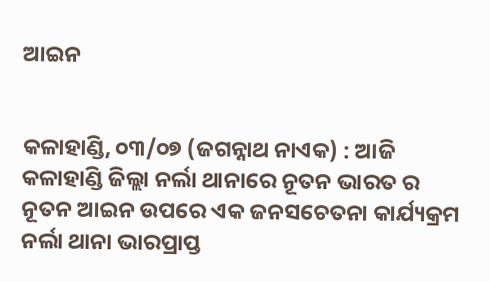ଆଇନ


କଳାହାଣ୍ଡି, ୦୩/୦୭ (ଜଗନ୍ନାଥ ନାଏକ) : ଆଜି କଳାହାଣ୍ଡି ଜିଲ୍ଲା ନର୍ଲା ଥାନାରେ ନୂତନ ଭାରତ ର ନୂତନ ଆଇନ ଉପରେ ଏକ ଜନସଚେତନା କାର୍ଯ୍ୟକ୍ରମ ନର୍ଲା ଥାନା ଭାରପ୍ରାପ୍ତ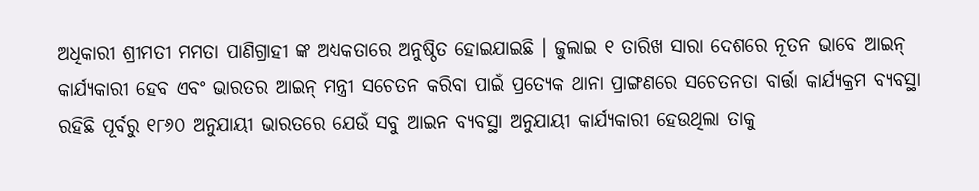ଅଧିକାରୀ ଶ୍ରୀମତୀ ମମତା ପାଣିଗ୍ରାହୀ ଙ୍କ ଅଧ୍ୟକତାରେ ଅନୁଷ୍ଠିତ ହୋଇଯାଇଛି । ଜୁଲାଇ ୧ ତାରିଖ ସାରା ଦେଶରେ ନୂତନ ଭାବେ ଆଇନ୍ କାର୍ଯ୍ୟକାରୀ ହେବ ଏବଂ ଭାରତର ଆଇନ୍ ମନ୍ତ୍ରୀ ସଚେତନ କରିବା ପାଇଁ ପ୍ରତ୍ୟେକ ଥାନା ପ୍ରାଙ୍ଗଣରେ ସଚେତନତା ବାର୍ତ୍ତା କାର୍ଯ୍ୟକ୍ରମ ବ୍ୟବସ୍ଥା ରହିଛି ପୂର୍ବରୁ ୧୮୬୦ ଅନୁଯାୟୀ ଭାରତରେ ଯେଉଁ ସବୁ ଆଇନ ବ୍ୟବସ୍ଥା ଅନୁଯାୟୀ କାର୍ଯ୍ୟକାରୀ ହେଉଥିଲା ତାକୁ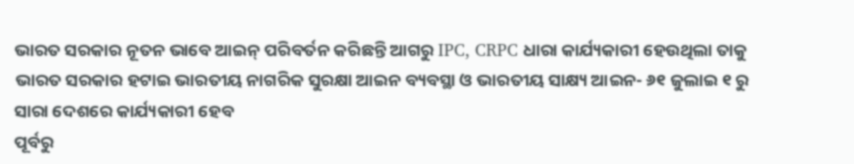ଭାରତ ସରକାର ନୂତନ ଭାବେ ଆଇନ୍ ପରିବର୍ତନ କରିଛନ୍ତି ଆଗରୁ IPC, CRPC ଧାରା କାର୍ଯ୍ୟକାରୀ ହେଉଥିଲା ତାକୁ ଭାରତ ସରକାର ହଟାଇ ଭାରତୀୟ ନାଗରିକ ସୁରକ୍ଷା ଆଇନ ବ୍ୟବସ୍ଥା ଓ ଭାରତୀୟ ସାକ୍ଷ୍ୟ ଆଇନ- ୬୧ ଜୁଲାଇ ୧ ରୁ ସାରା ଦେଶରେ କାର୍ଯ୍ୟକାରୀ ହେବ
ପୂର୍ବରୁ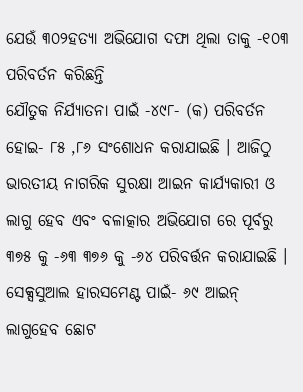ଯେଉଁ ୩୦୨ହତ୍ୟା ଅଭିଯୋଗ ଦଫା ଥିଲା ତାକୁ -୧୦୩ ପରିବର୍ତନ କରିଛନ୍ତି
ଯୌତୁକ ନିର୍ଯ୍ୟାତନା ପାଇଁ -୪୯୮- (କ) ପରିବର୍ତନ ହୋଇ- ୮୫ ,୮୬ ସଂଶୋଧନ କରାଯାଇଛି । ଆଜିଠୁ ଭାରତୀୟ ନାଗରିକ ସୁରକ୍ଷା ଆଇନ କାର୍ଯ୍ୟକାରୀ ଓ ଲାଗୁ ହେବ ଏବଂ ବଳାତ୍କାର ଅଭିଯୋଗ ରେ ପୂର୍ବରୁ ୩୭୫ କୁ -୬୩ ୩୭୬ କୁ -୬୪ ପରିବର୍ତ୍ତନ କରାଯାଇଛି । ସେକ୍ସସୁଆଲ ହାରସମେଣ୍ଟ ପାଇଁ- ୬୯ ଆଇନ୍ ଲାଗୁହେବ ଛୋଟ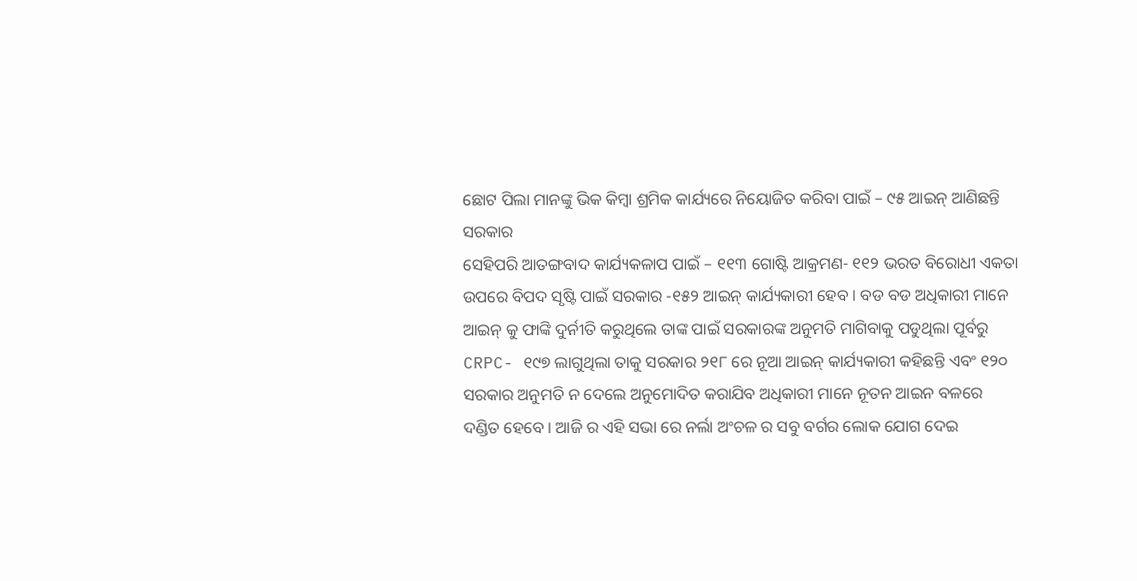ଛୋଟ ପିଲା ମାନଙ୍କୁ ଭିକ କିମ୍ବା ଶ୍ରମିକ କାର୍ଯ୍ୟରେ ନିୟୋଜିତ କରିବା ପାଇଁ – ୯୫ ଆଇନ୍ ଆଣିଛନ୍ତି ସରକାର
ସେହିପରି ଆତଙ୍ଗବାଦ କାର୍ଯ୍ୟକଳାପ ପାଇଁ – ୧୧୩ ଗୋଷ୍ଟି ଆକ୍ରମଣ- ୧୧୨ ଭରତ ବିରୋଧୀ ଏକତା ଉପରେ ବିପଦ ସୃଷ୍ଟି ପାଇଁ ସରକାର -୧୫୨ ଆଇନ୍ କାର୍ଯ୍ୟକାରୀ ହେବ । ବଡ ବଡ ଅଧିକାରୀ ମାନେ ଆଇନ୍ କୁ ଫାଙ୍କି ଦୁର୍ନୀତି କରୁଥିଲେ ତାଙ୍କ ପାଇଁ ସରକାରଙ୍କ ଅନୁମତି ମାଗିବାକୁ ପଡୁଥିଲା ପୂର୍ବରୁ CRPC- ୧୯୭ ଲାଗୁଥିଲା ତାକୁ ସରକାର ୨୧୮ ରେ ନୂଆ ଆଇନ୍ କାର୍ଯ୍ୟକାରୀ କହିଛନ୍ତି ଏବଂ ୧୨୦ ସରକାର ଅନୁମତି ନ ଦେଲେ ଅନୁମୋଦିତ କରାଯିବ ଅଧିକାରୀ ମାନେ ନୂତନ ଆଇନ ବଳରେ ଦଣ୍ଡିତ ହେବେ । ଆଜି ର ଏହି ସଭା ରେ ନର୍ଲା ଅଂଚଳ ର ସବୁ ବର୍ଗର ଲୋକ ଯୋଗ ଦେଇ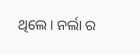ଥିଲେ । ନର୍ଲା ର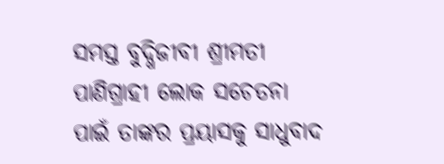ସମସ୍ତ ବୁଦ୍ଧିଜୀବୀ ଶ୍ରୀମତୀ ପାଣିଗ୍ରାହୀ ଲୋକ ସଚେତନା ପାଇଁ ତାଙ୍କର ପ୍ରୟାସକୁ ସାଧୁବାଦ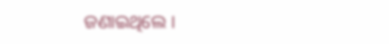ଜଣାଇଥିଲେ ।